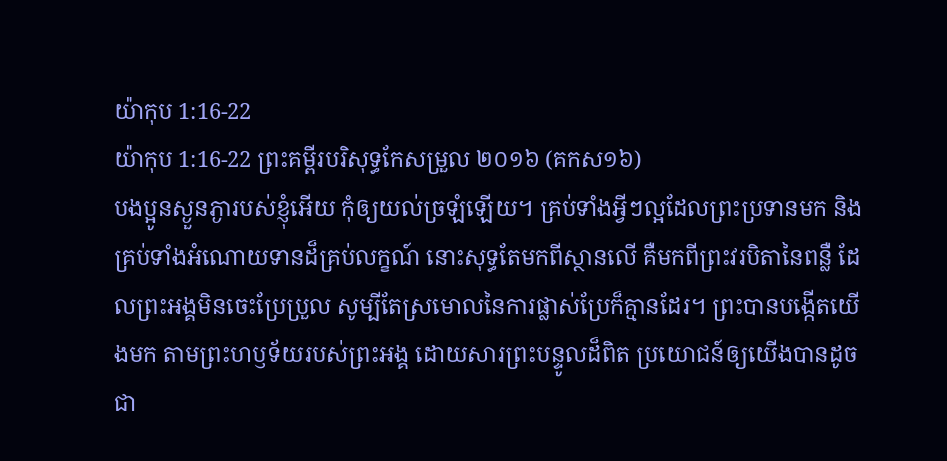យ៉ាកុប 1:16-22
យ៉ាកុប 1:16-22 ព្រះគម្ពីរបរិសុទ្ធកែសម្រួល ២០១៦ (គកស១៦)
បងប្អូនស្ងួនភ្ងារបស់ខ្ញុំអើយ កុំឲ្យយល់ច្រឡំឡើយ។ គ្រប់ទាំងអ្វីៗល្អដែលព្រះប្រទានមក និងគ្រប់ទាំងអំណោយទានដ៏គ្រប់លក្ខណ៍ នោះសុទ្ធតែមកពីស្ថានលើ គឺមកពីព្រះវរបិតានៃពន្លឺ ដែលព្រះអង្គមិនចេះប្រែប្រួល សូម្បីតែស្រមោលនៃការផ្លាស់ប្រែក៏គ្មានដែរ។ ព្រះបានបង្កើតយើងមក តាមព្រះហឫទ័យរបស់ព្រះអង្គ ដោយសារព្រះបន្ទូលដ៏ពិត ប្រយោជន៍ឲ្យយើងបានដូចជា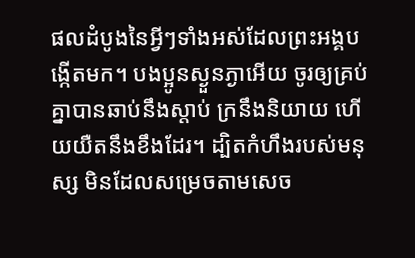ផលដំបូងនៃអ្វីៗទាំងអស់ដែលព្រះអង្គបង្កើតមក។ បងប្អូនស្ងួនភ្ងាអើយ ចូរឲ្យគ្រប់គ្នាបានឆាប់នឹងស្តាប់ ក្រនឹងនិយាយ ហើយយឺតនឹងខឹងដែរ។ ដ្បិតកំហឹងរបស់មនុស្ស មិនដែលសម្រេចតាមសេច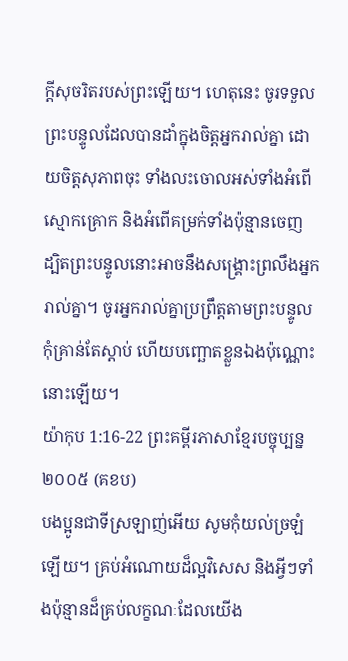ក្ដីសុចរិតរបស់ព្រះឡើយ។ ហេតុនេះ ចូរទទួលព្រះបន្ទូលដែលបានដាំក្នុងចិត្តអ្នករាល់គ្នា ដោយចិត្តសុភាពចុះ ទាំងលះចោលអស់ទាំងអំពើស្មោកគ្រោក និងអំពើគម្រក់ទាំងប៉ុន្មានចេញ ដ្បិតព្រះបន្ទូលនោះអាចនឹងសង្គ្រោះព្រលឹងអ្នករាល់គ្នា។ ចូរអ្នករាល់គ្នាប្រព្រឹត្តតាមព្រះបន្ទូល កុំគ្រាន់តែស្តាប់ ហើយបញ្ឆោតខ្លួនឯងប៉ុណ្ណោះនោះឡើយ។
យ៉ាកុប 1:16-22 ព្រះគម្ពីរភាសាខ្មែរបច្ចុប្បន្ន ២០០៥ (គខប)
បងប្អូនជាទីស្រឡាញ់អើយ សូមកុំយល់ច្រឡំឡើយ។ គ្រប់អំណោយដ៏ល្អវិសេស និងអ្វីៗទាំងប៉ុន្មានដ៏គ្រប់លក្ខណៈដែលយើង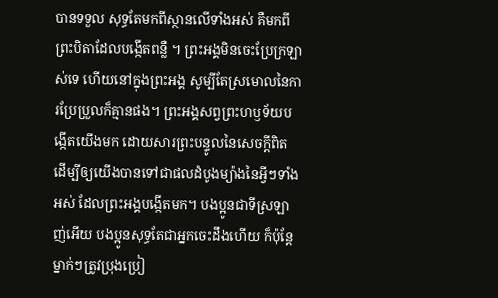បានទទួល សុទ្ធតែមកពីស្ថានលើទាំងអស់ គឺមកពីព្រះបិតាដែលបង្កើតពន្លឺ ។ ព្រះអង្គមិនចេះប្រែក្រឡាស់ទេ ហើយនៅក្នុងព្រះអង្គ សូម្បីតែស្រមោលនៃការប្រែប្រួលក៏គ្មានផង។ ព្រះអង្គសព្វព្រះហឫទ័យបង្កើតយើងមក ដោយសារព្រះបន្ទូលនៃសេចក្ដីពិត ដើម្បីឲ្យយើងបានទៅជាផលដំបូងម្យ៉ាងនៃអ្វីៗទាំងអស់ ដែលព្រះអង្គបង្កើតមក។ បងប្អូនជាទីស្រឡាញ់អើយ បងប្អូនសុទ្ធតែជាអ្នកចេះដឹងហើយ ក៏ប៉ុន្តែ ម្នាក់ៗត្រូវប្រុងប្រៀ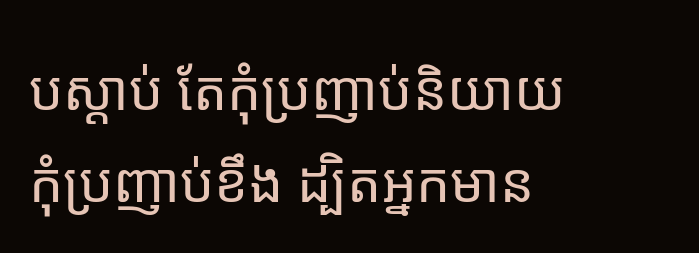បស្ដាប់ តែកុំប្រញាប់និយាយ កុំប្រញាប់ខឹង ដ្បិតអ្នកមាន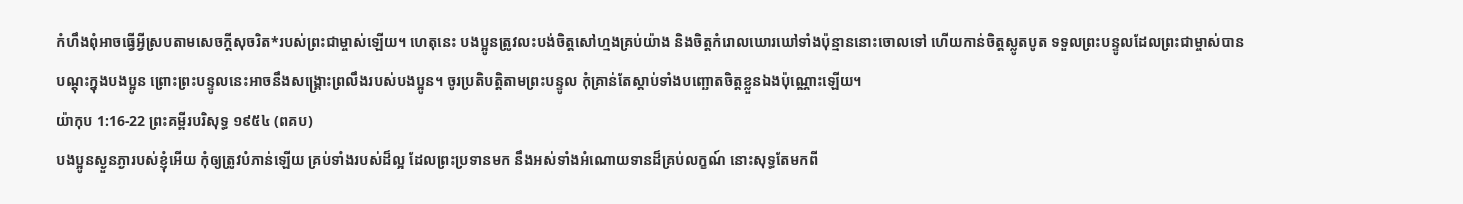កំហឹងពុំអាចធ្វើអ្វីស្របតាមសេចក្ដីសុចរិត*របស់ព្រះជាម្ចាស់ឡើយ។ ហេតុនេះ បងប្អូនត្រូវលះបង់ចិត្តសៅហ្មងគ្រប់យ៉ាង និងចិត្តកំរោលឃោរឃៅទាំងប៉ុន្មាននោះចោលទៅ ហើយកាន់ចិត្តស្លូតបូត ទទួលព្រះបន្ទូលដែលព្រះជាម្ចាស់បានបណ្ដុះក្នុងបងប្អូន ព្រោះព្រះបន្ទូលនេះអាចនឹងសង្គ្រោះព្រលឹងរបស់បងប្អូន។ ចូរប្រតិបត្តិតាមព្រះបន្ទូល កុំគ្រាន់តែស្ដាប់ទាំងបញ្ឆោតចិត្តខ្លួនឯងប៉ុណ្ណោះឡើយ។
យ៉ាកុប 1:16-22 ព្រះគម្ពីរបរិសុទ្ធ ១៩៥៤ (ពគប)
បងប្អូនស្ងួនភ្ងារបស់ខ្ញុំអើយ កុំឲ្យត្រូវបំភាន់ឡើយ គ្រប់ទាំងរបស់ដ៏ល្អ ដែលព្រះប្រទានមក នឹងអស់ទាំងអំណោយទានដ៏គ្រប់លក្ខណ៍ នោះសុទ្ធតែមកពី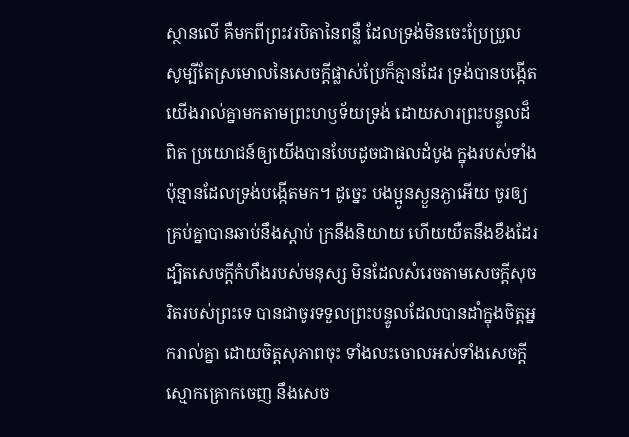ស្ថានលើ គឺមកពីព្រះវរបិតានៃពន្លឺ ដែលទ្រង់មិនចេះប្រែប្រួល សូម្បីតែស្រមោលនៃសេចក្ដីផ្លាស់ប្រែក៏គ្មានដែរ ទ្រង់បានបង្កើតយើងរាល់គ្នាមកតាមព្រះហឫទ័យទ្រង់ ដោយសារព្រះបន្ទូលដ៏ពិត ប្រយោជន៍ឲ្យយើងបានបែបដូចជាផលដំបូង ក្នុងរបស់ទាំងប៉ុន្មានដែលទ្រង់បង្កើតមក។ ដូច្នេះ បងប្អូនស្ងួនភ្ងាអើយ ចូរឲ្យគ្រប់គ្នាបានឆាប់នឹងស្តាប់ ក្រនឹងនិយាយ ហើយយឺតនឹងខឹងដែរ ដ្បិតសេចក្ដីកំហឹងរបស់មនុស្ស មិនដែលសំរេចតាមសេចក្ដីសុចរិតរបស់ព្រះទេ បានជាចូរទទួលព្រះបន្ទូលដែលបានដាំក្នុងចិត្តអ្នករាល់គ្នា ដោយចិត្តសុភាពចុះ ទាំងលះចោលអស់ទាំងសេចក្ដីស្មោកគ្រោកចេញ នឹងសេច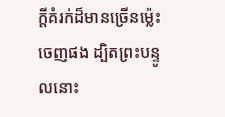ក្ដីគំរក់ដ៏មានច្រើនម៉្លេះចេញផង ដ្បិតព្រះបន្ទូលនោះ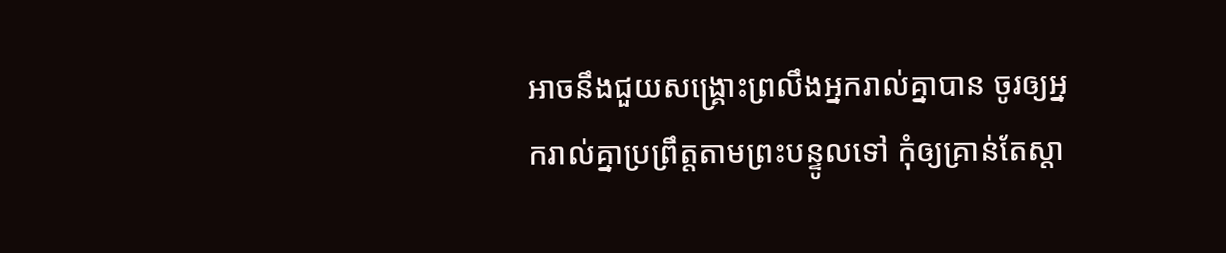អាចនឹងជួយសង្គ្រោះព្រលឹងអ្នករាល់គ្នាបាន ចូរឲ្យអ្នករាល់គ្នាប្រព្រឹត្តតាមព្រះបន្ទូលទៅ កុំឲ្យគ្រាន់តែស្តា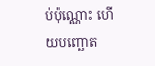ប់ប៉ុណ្ណោះ ហើយបញ្ឆោត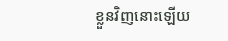ខ្លួនវិញនោះឡើយ